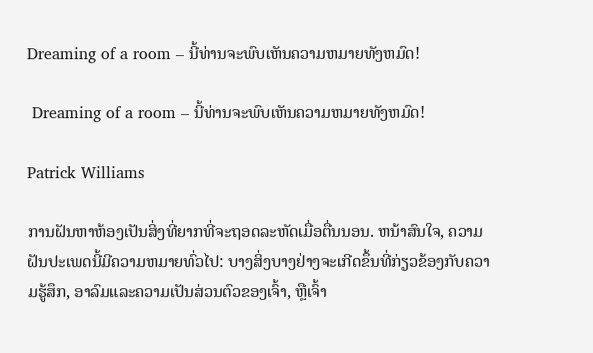Dreaming of a room – ນີ້ທ່ານຈະພົບເຫັນຄວາມຫມາຍທັງຫມົດ!

 Dreaming of a room – ນີ້ທ່ານຈະພົບເຫັນຄວາມຫມາຍທັງຫມົດ!

Patrick Williams

ການຝັນຫາຫ້ອງເປັນສິ່ງທີ່ຍາກທີ່ຈະຖອດລະຫັດເມື່ອຕື່ນນອນ. ຫນ້າສົນໃຈ, ຄວາມຝັນປະເພດນີ້ມີຄວາມຫມາຍທົ່ວໄປ: ບາງສິ່ງບາງຢ່າງຈະເກີດຂຶ້ນທີ່ກ່ຽວຂ້ອງກັບຄວາມຮູ້ສຶກ, ອາລົມແລະຄວາມເປັນສ່ວນຕົວຂອງເຈົ້າ, ຫຼືເຈົ້າ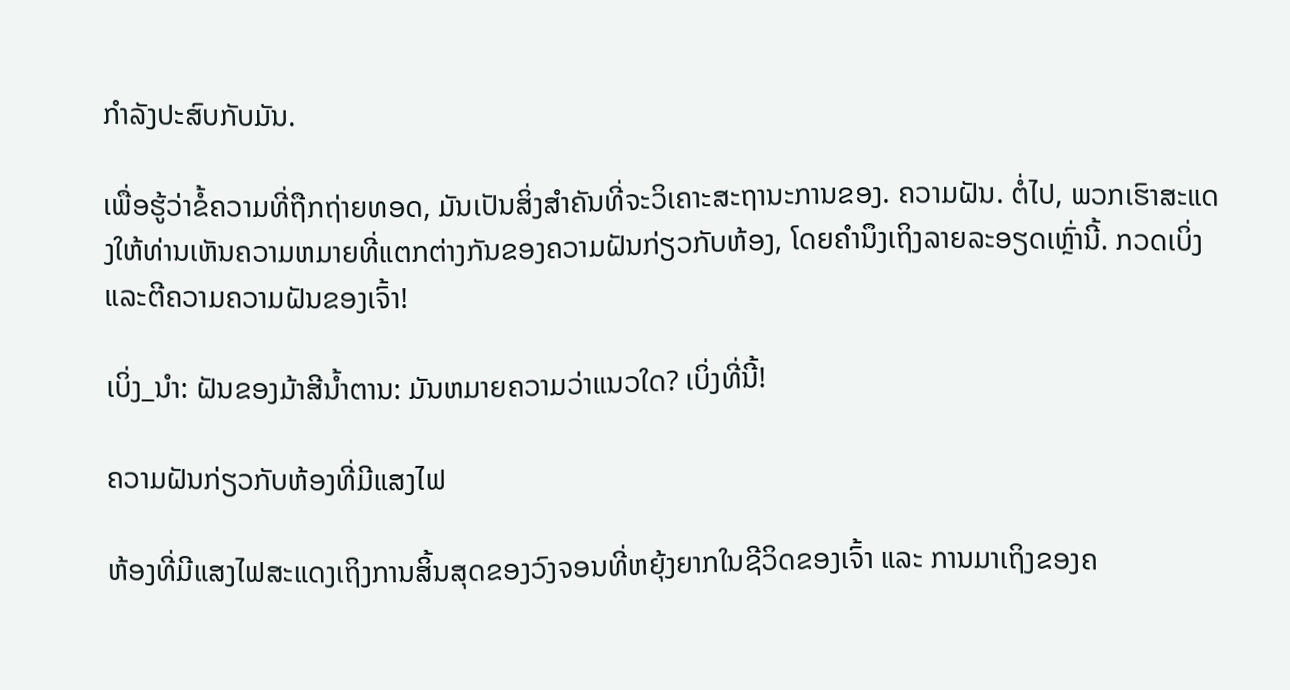ກໍາລັງປະສົບກັບມັນ.

ເພື່ອຮູ້ວ່າຂໍ້ຄວາມທີ່ຖືກຖ່າຍທອດ, ມັນເປັນສິ່ງສໍາຄັນທີ່ຈະວິເຄາະສະຖານະການຂອງ. ຄວາມຝັນ. ຕໍ່ໄປ, ພວກເຮົາສະແດງໃຫ້ທ່ານເຫັນຄວາມຫມາຍທີ່ແຕກຕ່າງກັນຂອງຄວາມຝັນກ່ຽວກັບຫ້ອງ, ໂດຍຄໍານຶງເຖິງລາຍລະອຽດເຫຼົ່ານີ້. ກວດເບິ່ງ ແລະຕີຄວາມຄວາມຝັນຂອງເຈົ້າ!

ເບິ່ງ_ນຳ: ຝັນຂອງມ້າສີນ້ຳຕານ: ມັນຫມາຍຄວາມວ່າແນວໃດ? ເບິ່ງທີ່ນີ້!

ຄວາມຝັນກ່ຽວກັບຫ້ອງທີ່ມີແສງໄຟ

ຫ້ອງທີ່ມີແສງໄຟສະແດງເຖິງການສິ້ນສຸດຂອງວົງຈອນທີ່ຫຍຸ້ງຍາກໃນຊີວິດຂອງເຈົ້າ ແລະ ການມາເຖິງຂອງຄ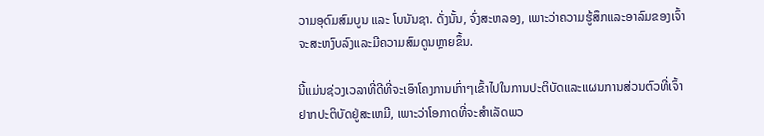ວາມອຸດົມສົມບູນ ແລະ ໂບນັນຊາ. ດັ່ງນັ້ນ, ຈົ່ງສະຫລອງ, ເພາະວ່າຄວາມຮູ້ສຶກແລະອາລົມຂອງເຈົ້າຈະສະຫງົບລົງແລະມີຄວາມສົມດູນຫຼາຍຂຶ້ນ.

ນີ້ແມ່ນຊ່ວງເວລາທີ່ດີທີ່ຈະເອົາໂຄງການເກົ່າໆເຂົ້າໄປໃນການປະຕິບັດແລະແຜນການສ່ວນຕົວທີ່ເຈົ້າຢາກປະຕິບັດຢູ່ສະເຫມີ, ເພາະວ່າໂອກາດທີ່ຈະສໍາເລັດພວ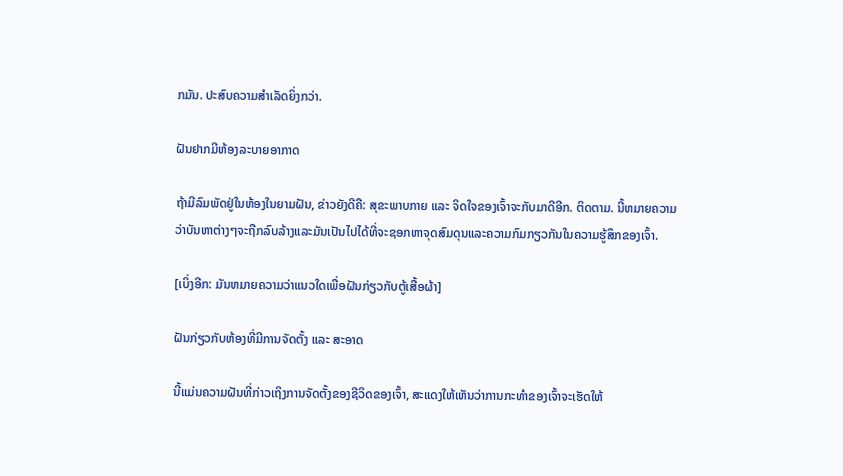ກມັນ. ປະສົບຄວາມສຳເລັດຍິ່ງກວ່າ.

ຝັນຢາກມີຫ້ອງລະບາຍອາກາດ

ຖ້າມີລົມພັດຢູ່ໃນຫ້ອງໃນຍາມຝັນ, ຂ່າວຍັງດີຄື: ສຸຂະພາບກາຍ ແລະ ຈິດໃຈຂອງເຈົ້າຈະກັບມາດີອີກ. ຕິດຕາມ. ນີ້ຫມາຍຄວາມວ່າບັນຫາຕ່າງໆຈະຖືກລົບລ້າງແລະມັນເປັນໄປໄດ້ທີ່ຈະຊອກຫາຈຸດສົມດຸນແລະຄວາມກົມກຽວກັນໃນຄວາມຮູ້ສຶກຂອງເຈົ້າ.

[ເບິ່ງອີກ: ມັນຫມາຍຄວາມວ່າແນວໃດເພື່ອຝັນກ່ຽວກັບຕູ້ເສື້ອຜ້າ]

ຝັນກ່ຽວກັບຫ້ອງທີ່ມີການຈັດຕັ້ງ ແລະ ສະອາດ

ນີ້ແມ່ນຄວາມຝັນທີ່ກ່າວເຖິງການຈັດຕັ້ງຂອງຊີວິດຂອງເຈົ້າ, ສະແດງໃຫ້ເຫັນວ່າການກະທຳຂອງເຈົ້າຈະເຮັດໃຫ້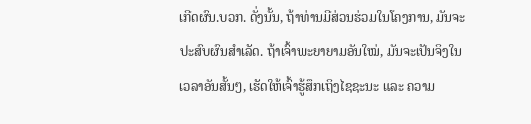ເກີດຜົນ.ບວກ. ດັ່ງນັ້ນ, ຖ້າທ່ານມີສ່ວນຮ່ວມໃນໂຄງການ, ມັນຈະປະສົບຜົນສໍາເລັດ. ຖ້າເຈົ້າພະຍາຍາມອັນໃໝ່, ມັນຈະເປັນຈິງໃນເວລາອັນສັ້ນໆ, ເຮັດໃຫ້ເຈົ້າຮູ້ສຶກເຖິງໄຊຊະນະ ແລະ ຄວາມ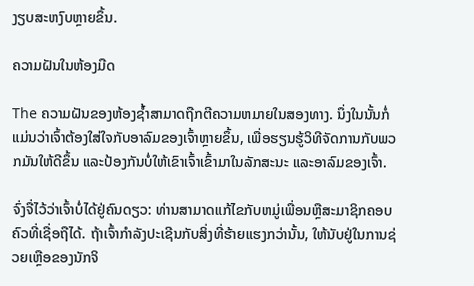ງຽບສະຫງົບຫຼາຍຂຶ້ນ.

ຄວາມຝັນໃນຫ້ອງມືດ

The ຄວາມຝັນຂອງຫ້ອງຊ້ຳສາມາດຖືກຕີຄວາມຫມາຍໃນສອງທາງ. ນຶ່ງໃນນັ້ນກໍ່ແມ່ນວ່າເຈົ້າຕ້ອງໃສ່ໃຈກັບອາລົມຂອງເຈົ້າຫຼາຍຂຶ້ນ, ເພື່ອຮຽນຮູ້ວິທີຈັດການກັບພວກມັນໃຫ້ດີຂຶ້ນ ແລະປ້ອງກັນບໍ່ໃຫ້ເຂົາເຈົ້າເຂົ້າມາໃນລັກສະນະ ແລະອາລົມຂອງເຈົ້າ.

ຈົ່ງຈື່ໄວ້ວ່າເຈົ້າບໍ່ໄດ້ຢູ່ຄົນດຽວ: ທ່ານສາມາດແກ້ໄຂກັບຫມູ່ເພື່ອນຫຼືສະມາຊິກຄອບຄົວທີ່ເຊື່ອຖືໄດ້. ຖ້າເຈົ້າກໍາລັງປະເຊີນກັບສິ່ງທີ່ຮ້າຍແຮງກວ່ານັ້ນ, ໃຫ້ນັບຢູ່ໃນການຊ່ວຍເຫຼືອຂອງນັກຈິ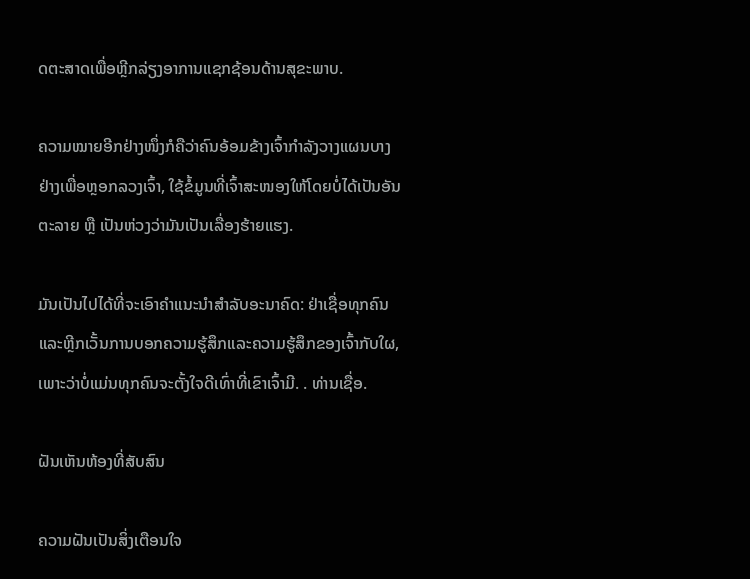ດຕະສາດເພື່ອຫຼີກລ່ຽງອາການແຊກຊ້ອນດ້ານສຸຂະພາບ.

ຄວາມໝາຍອີກຢ່າງໜຶ່ງກໍຄືວ່າຄົນອ້ອມຂ້າງເຈົ້າກຳລັງວາງແຜນບາງຢ່າງເພື່ອຫຼອກລວງເຈົ້າ, ໃຊ້ຂໍ້ມູນທີ່ເຈົ້າສະໜອງໃຫ້ໂດຍບໍ່ໄດ້ເປັນອັນຕະລາຍ ຫຼື ເປັນຫ່ວງວ່າມັນເປັນເລື່ອງຮ້າຍແຮງ.

ມັນເປັນໄປໄດ້ທີ່ຈະເອົາຄໍາແນະນໍາສໍາລັບອະນາຄົດ: ຢ່າເຊື່ອທຸກຄົນແລະຫຼີກເວັ້ນການບອກຄວາມຮູ້ສຶກແລະຄວາມຮູ້ສຶກຂອງເຈົ້າກັບໃຜ, ເພາະວ່າບໍ່ແມ່ນທຸກຄົນຈະຕັ້ງໃຈດີເທົ່າທີ່ເຂົາເຈົ້າມີ. . ທ່ານເຊື່ອ.

ຝັນເຫັນຫ້ອງທີ່ສັບສົນ

ຄວາມຝັນເປັນສິ່ງເຕືອນໃຈ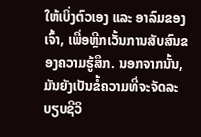ໃຫ້ເບິ່ງຕົວເອງ ແລະ ອາລົມຂອງເຈົ້າ, ເພື່ອຫຼີກເວັ້ນການສັບສົນຂອງຄວາມຮູ້ສຶກ. ນອກຈາກນັ້ນ, ມັນຍັງເປັນຂໍ້ຄວາມທີ່ຈະຈັດລະບຽບຊີວິ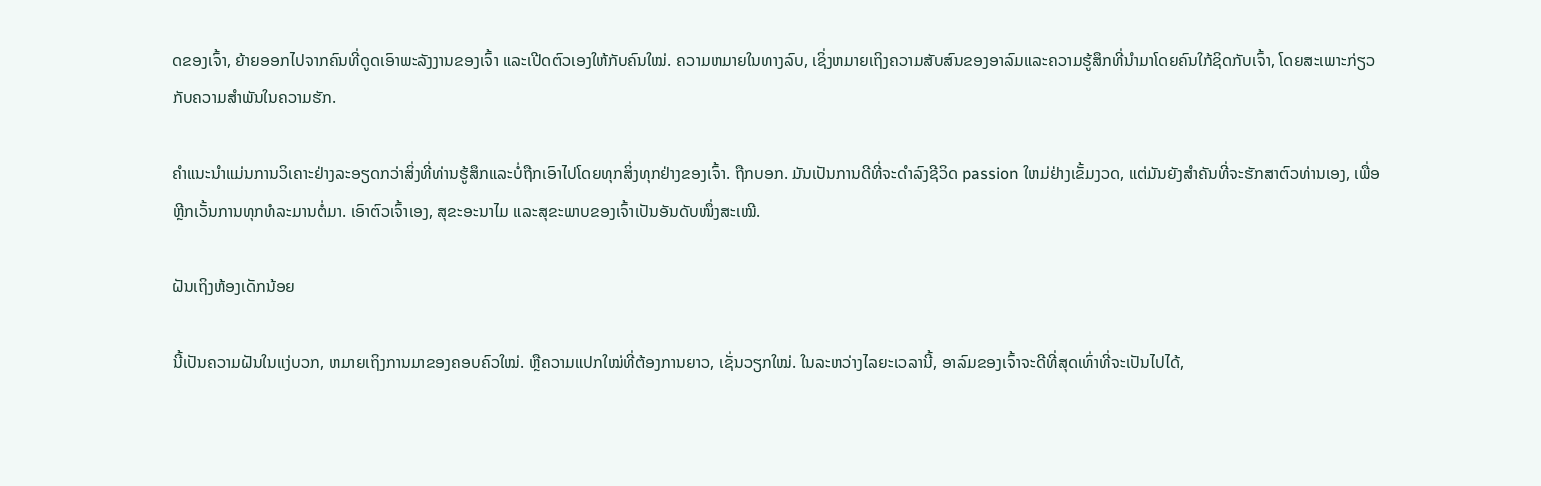ດຂອງເຈົ້າ, ຍ້າຍອອກໄປຈາກຄົນທີ່ດູດເອົາພະລັງງານຂອງເຈົ້າ ແລະເປີດຕົວເອງໃຫ້ກັບຄົນໃໝ່. ຄວາມຫມາຍໃນທາງລົບ, ເຊິ່ງຫມາຍເຖິງຄວາມສັບສົນຂອງອາລົມແລະຄວາມຮູ້ສຶກທີ່ນໍາມາໂດຍຄົນໃກ້ຊິດກັບເຈົ້າ, ໂດຍສະເພາະກ່ຽວກັບຄວາມສໍາພັນໃນຄວາມຮັກ.

ຄໍາແນະນໍາແມ່ນການວິເຄາະຢ່າງລະອຽດກວ່າສິ່ງທີ່ທ່ານຮູ້ສຶກແລະບໍ່ຖືກເອົາໄປໂດຍທຸກສິ່ງທຸກຢ່າງຂອງເຈົ້າ. ຖືກບອກ. ມັນເປັນການດີທີ່ຈະດໍາລົງຊີວິດ passion ໃຫມ່ຢ່າງເຂັ້ມງວດ, ແຕ່ມັນຍັງສໍາຄັນທີ່ຈະຮັກສາຕົວທ່ານເອງ, ເພື່ອຫຼີກເວັ້ນການທຸກທໍລະມານຕໍ່ມາ. ເອົາຕົວເຈົ້າເອງ, ສຸຂະອະນາໄມ ແລະສຸຂະພາບຂອງເຈົ້າເປັນອັນດັບໜຶ່ງສະເໝີ.

ຝັນເຖິງຫ້ອງເດັກນ້ອຍ

ນີ້ເປັນຄວາມຝັນໃນແງ່ບວກ, ຫມາຍເຖິງການມາຂອງຄອບຄົວໃໝ່. ຫຼືຄວາມແປກໃໝ່ທີ່ຕ້ອງການຍາວ, ເຊັ່ນວຽກໃໝ່. ໃນລະຫວ່າງໄລຍະເວລານີ້, ອາລົມຂອງເຈົ້າຈະດີທີ່ສຸດເທົ່າທີ່ຈະເປັນໄປໄດ້,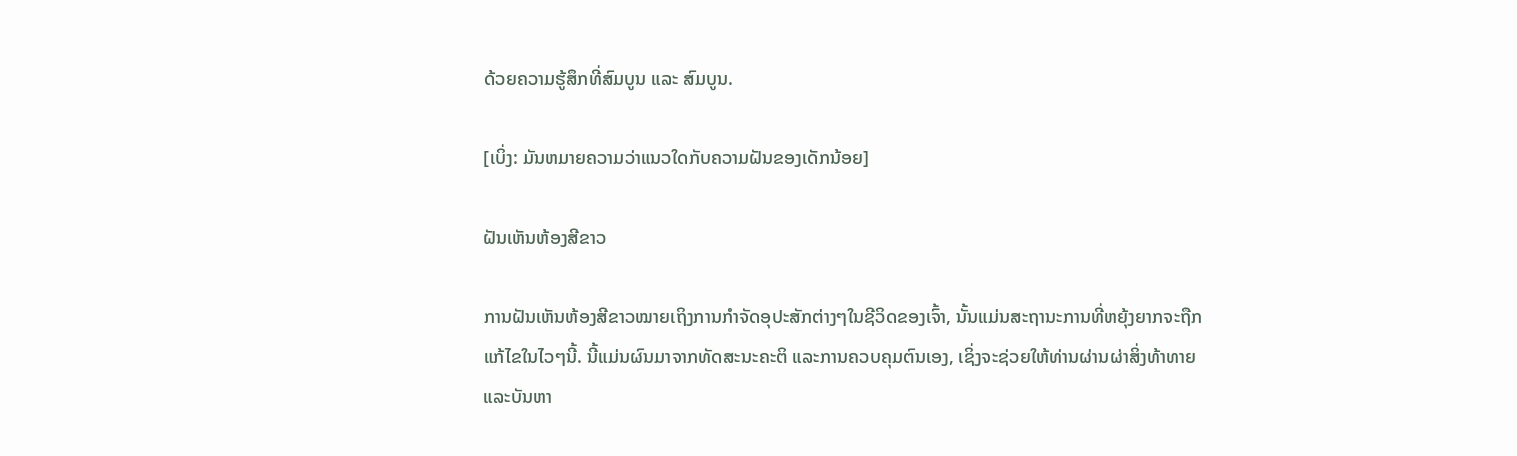ດ້ວຍຄວາມຮູ້ສຶກທີ່ສົມບູນ ແລະ ສົມບູນ.

[ເບິ່ງ: ມັນຫມາຍຄວາມວ່າແນວໃດກັບຄວາມຝັນຂອງເດັກນ້ອຍ]

ຝັນເຫັນຫ້ອງສີຂາວ

ການຝັນເຫັນຫ້ອງສີຂາວໝາຍເຖິງການກຳຈັດອຸປະສັກຕ່າງໆໃນຊີວິດຂອງເຈົ້າ, ນັ້ນແມ່ນສະຖານະການທີ່ຫຍຸ້ງຍາກຈະຖືກແກ້ໄຂໃນໄວໆນີ້. ນີ້ແມ່ນຜົນມາຈາກທັດສະນະຄະຕິ ແລະການຄວບຄຸມຕົນເອງ, ເຊິ່ງຈະຊ່ວຍໃຫ້ທ່ານຜ່ານຜ່າສິ່ງທ້າທາຍ ແລະບັນຫາ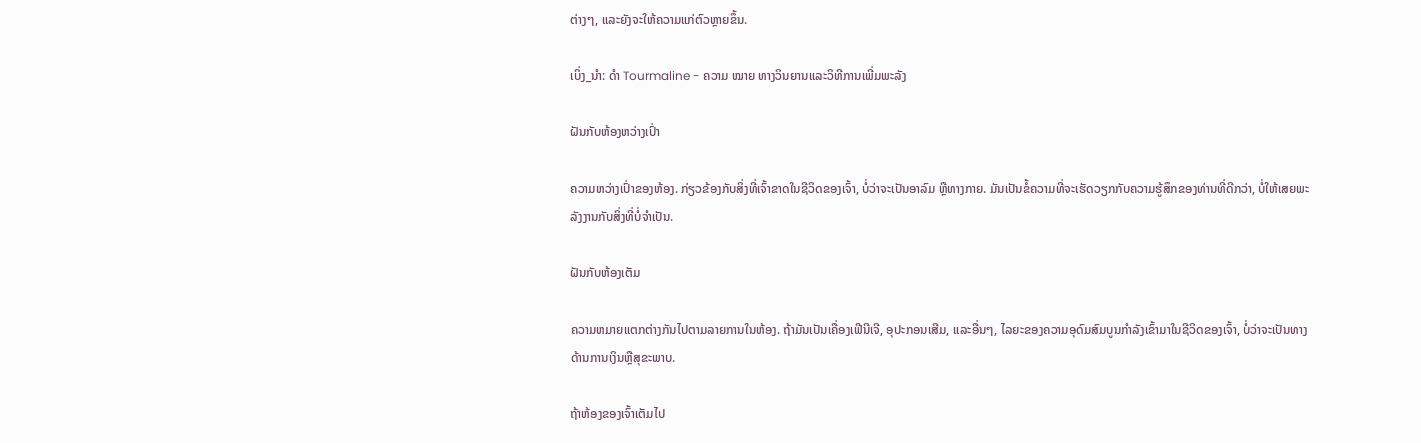ຕ່າງໆ, ແລະຍັງຈະໃຫ້ຄວາມແກ່ຕົວຫຼາຍຂຶ້ນ.

ເບິ່ງ_ນຳ: ດຳ Tourmaline - ຄວາມ ໝາຍ ທາງວິນຍານແລະວິທີການເພີ່ມພະລັງ

ຝັນກັບຫ້ອງຫວ່າງເປົ່າ

ຄວາມຫວ່າງເປົ່າຂອງຫ້ອງ. ກ່ຽວຂ້ອງກັບສິ່ງທີ່ເຈົ້າຂາດໃນຊີວິດຂອງເຈົ້າ, ບໍ່ວ່າຈະເປັນອາລົມ ຫຼືທາງກາຍ. ມັນເປັນຂໍ້ຄວາມທີ່ຈະເຮັດວຽກກັບຄວາມຮູ້ສຶກຂອງທ່ານທີ່ດີກວ່າ, ບໍ່ໃຫ້ເສຍພະລັງງານກັບສິ່ງທີ່ບໍ່ຈໍາເປັນ.

ຝັນກັບຫ້ອງເຕັມ

ຄວາມຫມາຍແຕກຕ່າງກັນໄປຕາມລາຍການໃນຫ້ອງ. ຖ້າມັນເປັນເຄື່ອງເຟີນີເຈີ, ອຸປະກອນເສີມ, ແລະອື່ນໆ, ໄລຍະຂອງຄວາມອຸດົມສົມບູນກໍາລັງເຂົ້າມາໃນຊີວິດຂອງເຈົ້າ, ບໍ່ວ່າຈະເປັນທາງດ້ານການເງິນຫຼືສຸຂະພາບ.

ຖ້າຫ້ອງຂອງເຈົ້າເຕັມໄປ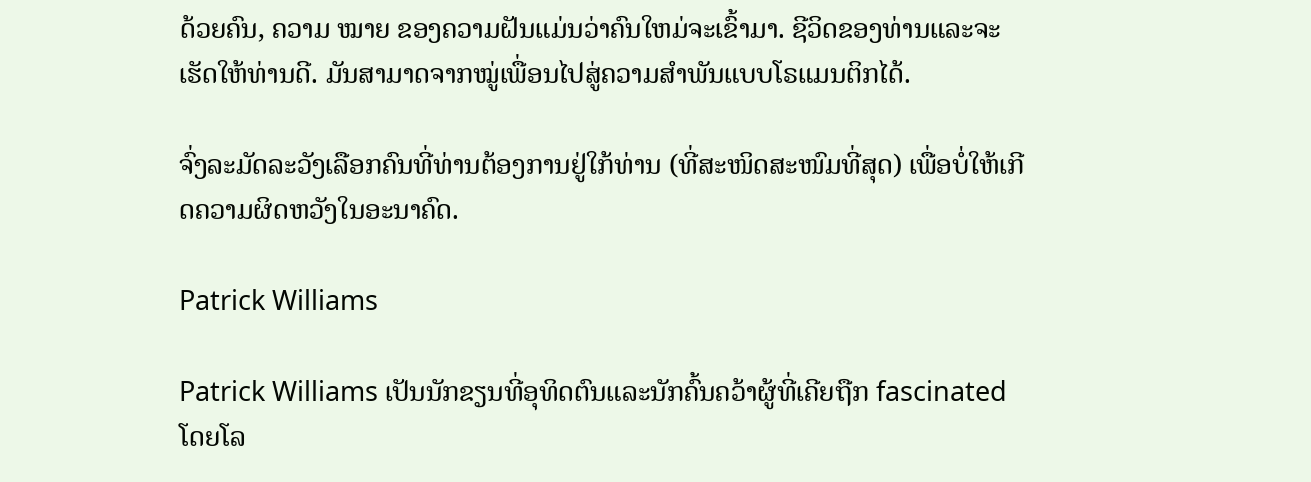ດ້ວຍຄົນ, ຄວາມ ໝາຍ ຂອງຄວາມຝັນແມ່ນວ່າຄົນໃຫມ່ຈະເຂົ້າມາ. ຊີວິດຂອງທ່ານແລະຈະເຮັດໃຫ້ທ່ານດີ. ມັນສາມາດຈາກໝູ່ເພື່ອນໄປສູ່ຄວາມສຳພັນແບບໂຣແມນຕິກໄດ້.

ຈົ່ງລະມັດລະວັງເລືອກຄົນທີ່ທ່ານຕ້ອງການຢູ່ໃກ້ທ່ານ (ທີ່ສະໜິດສະໜົມທີ່ສຸດ) ເພື່ອບໍ່ໃຫ້ເກີດຄວາມຜິດຫວັງໃນອະນາຄົດ.

Patrick Williams

Patrick Williams ເປັນນັກຂຽນທີ່ອຸທິດຕົນແລະນັກຄົ້ນຄວ້າຜູ້ທີ່ເຄີຍຖືກ fascinated ໂດຍໂລ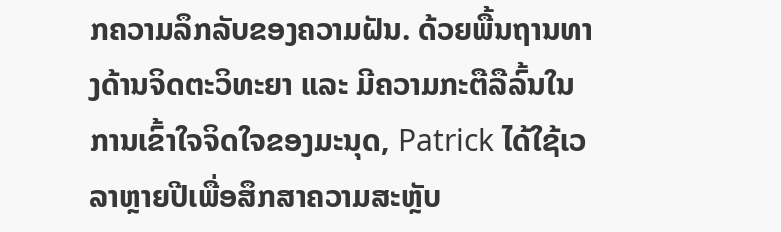ກຄວາມລຶກລັບຂອງຄວາມຝັນ. ດ້ວຍພື້ນຖານທາງດ້ານຈິດຕະວິທະຍາ ແລະ ມີຄວາມກະຕືລືລົ້ນໃນການເຂົ້າໃຈຈິດໃຈຂອງມະນຸດ, Patrick ໄດ້ໃຊ້ເວລາຫຼາຍປີເພື່ອສຶກສາຄວາມສະຫຼັບ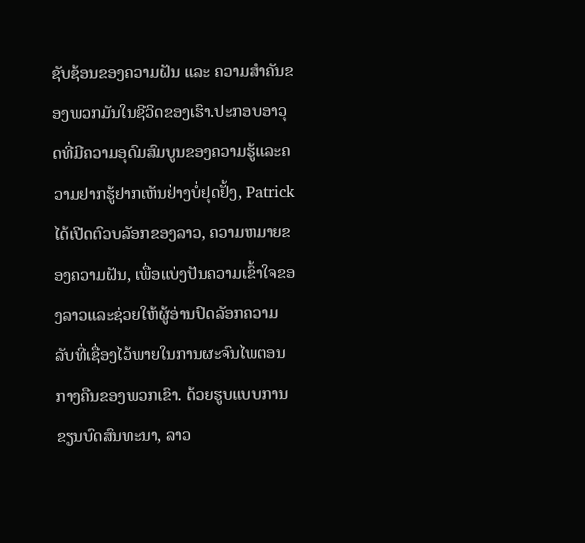ຊັບຊ້ອນຂອງຄວາມຝັນ ແລະ ຄວາມສຳຄັນຂອງພວກມັນໃນຊີວິດຂອງເຮົາ.ປະກອບອາວຸດທີ່ມີຄວາມອຸດົມສົມບູນຂອງຄວາມຮູ້ແລະຄວາມຢາກຮູ້ຢາກເຫັນຢ່າງບໍ່ຢຸດຢັ້ງ, Patrick ໄດ້ເປີດຕົວບລັອກຂອງລາວ, ຄວາມຫມາຍຂອງຄວາມຝັນ, ເພື່ອແບ່ງປັນຄວາມເຂົ້າໃຈຂອງລາວແລະຊ່ວຍໃຫ້ຜູ້ອ່ານປົດລັອກຄວາມລັບທີ່ເຊື່ອງໄວ້ພາຍໃນການຜະຈົນໄພຕອນກາງຄືນຂອງພວກເຂົາ. ດ້ວຍຮູບແບບການຂຽນບົດສົນທະນາ, ລາວ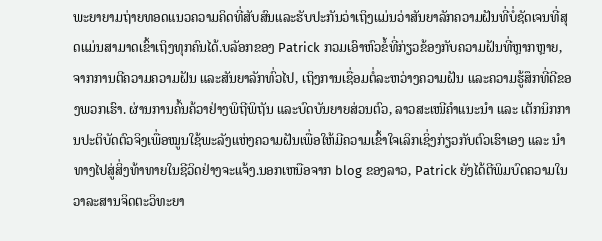ພະຍາຍາມຖ່າຍທອດແນວຄວາມຄິດທີ່ສັບສົນແລະຮັບປະກັນວ່າເຖິງແມ່ນວ່າສັນຍາລັກຄວາມຝັນທີ່ບໍ່ຊັດເຈນທີ່ສຸດແມ່ນສາມາດເຂົ້າເຖິງທຸກຄົນໄດ້.ບລັອກຂອງ Patrick ກວມເອົາຫົວຂໍ້ທີ່ກ່ຽວຂ້ອງກັບຄວາມຝັນທີ່ຫຼາກຫຼາຍ, ຈາກການຕີຄວາມຄວາມຝັນ ແລະສັນຍາລັກທົ່ວໄປ, ເຖິງການເຊື່ອມຕໍ່ລະຫວ່າງຄວາມຝັນ ແລະຄວາມຮູ້ສຶກທີ່ດີຂອງພວກເຮົາ. ຜ່ານການຄົ້ນຄ້ວາຢ່າງພິຖີພິຖັນ ແລະບົດບັນຍາຍສ່ວນຕົວ, ລາວສະເໜີຄຳແນະນຳ ແລະ ເຕັກນິກການປະຕິບັດຕົວຈິງເພື່ອໝູນໃຊ້ພະລັງແຫ່ງຄວາມຝັນເພື່ອໃຫ້ມີຄວາມເຂົ້າໃຈເລິກເຊິ່ງກ່ຽວກັບຕົວເຮົາເອງ ແລະ ນຳທາງໄປສູ່ສິ່ງທ້າທາຍໃນຊີວິດຢ່າງຈະແຈ້ງ.ນອກເຫນືອຈາກ blog ຂອງລາວ, Patrick ຍັງໄດ້ຕີພິມບົດຄວາມໃນວາລະສານຈິດຕະວິທະຍາ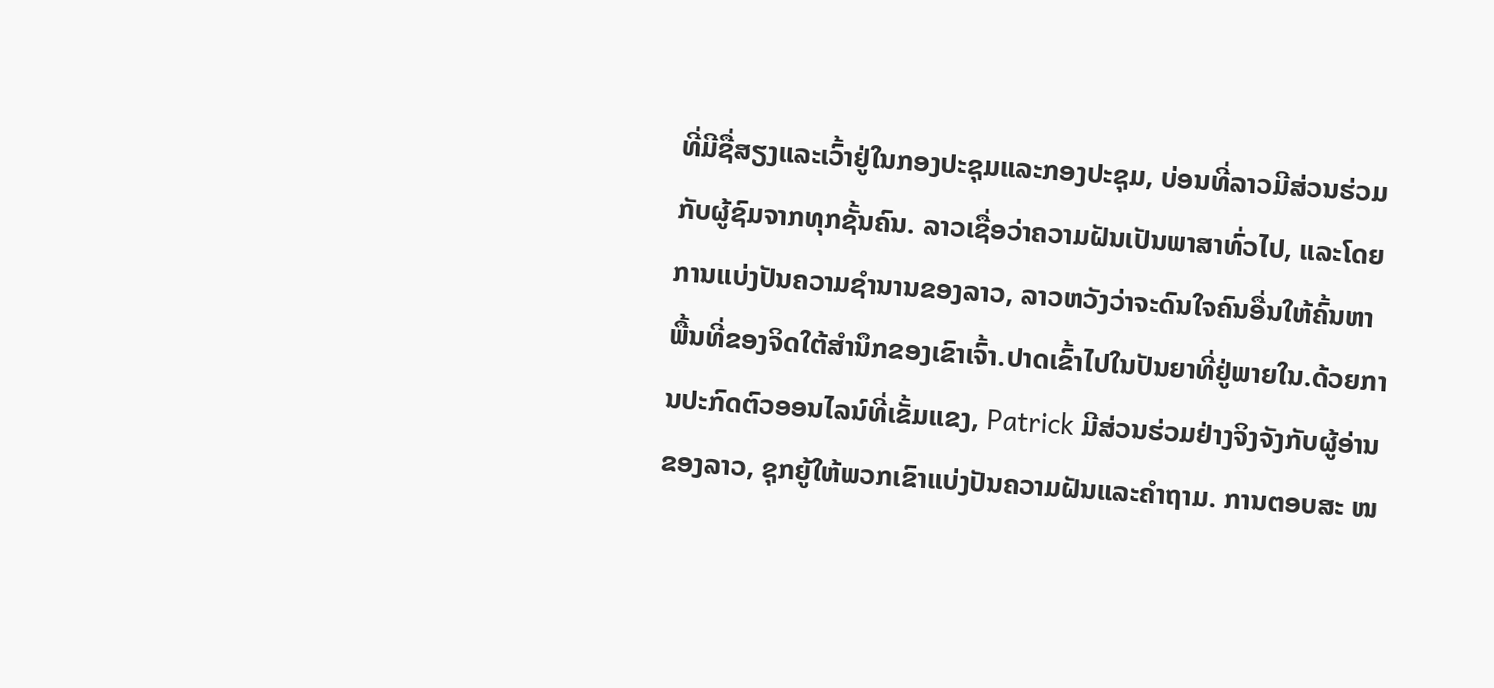ທີ່ມີຊື່ສຽງແລະເວົ້າຢູ່ໃນກອງປະຊຸມແລະກອງປະຊຸມ, ບ່ອນທີ່ລາວມີສ່ວນຮ່ວມກັບຜູ້ຊົມຈາກທຸກຊັ້ນຄົນ. ລາວເຊື່ອວ່າຄວາມຝັນເປັນພາສາທົ່ວໄປ, ແລະໂດຍການແບ່ງປັນຄວາມຊໍານານຂອງລາວ, ລາວຫວັງວ່າຈະດົນໃຈຄົນອື່ນໃຫ້ຄົ້ນຫາພື້ນທີ່ຂອງຈິດໃຕ້ສໍານຶກຂອງເຂົາເຈົ້າ.ປາດເຂົ້າໄປໃນປັນຍາທີ່ຢູ່ພາຍໃນ.ດ້ວຍການປະກົດຕົວອອນໄລນ໌ທີ່ເຂັ້ມແຂງ, Patrick ມີສ່ວນຮ່ວມຢ່າງຈິງຈັງກັບຜູ້ອ່ານຂອງລາວ, ຊຸກຍູ້ໃຫ້ພວກເຂົາແບ່ງປັນຄວາມຝັນແລະຄໍາຖາມ. ການຕອບສະ ໜ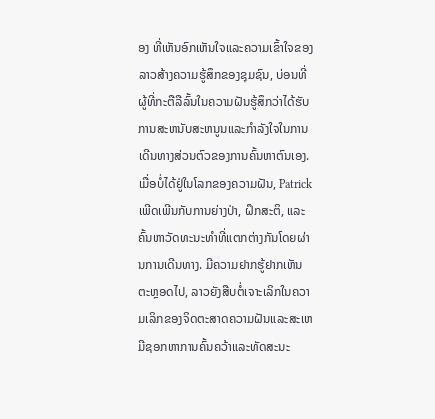ອງ ທີ່ເຫັນອົກເຫັນໃຈແລະຄວາມເຂົ້າໃຈຂອງລາວສ້າງຄວາມຮູ້ສຶກຂອງຊຸມຊົນ, ບ່ອນທີ່ຜູ້ທີ່ກະຕືລືລົ້ນໃນຄວາມຝັນຮູ້ສຶກວ່າໄດ້ຮັບການສະຫນັບສະຫນູນແລະກໍາລັງໃຈໃນການເດີນທາງສ່ວນຕົວຂອງການຄົ້ນຫາຕົນເອງ.ເມື່ອບໍ່ໄດ້ຢູ່ໃນໂລກຂອງຄວາມຝັນ, Patrick ເພີດເພີນກັບການຍ່າງປ່າ, ຝຶກສະຕິ, ແລະຄົ້ນຫາວັດທະນະທໍາທີ່ແຕກຕ່າງກັນໂດຍຜ່ານການເດີນທາງ. ມີຄວາມຢາກຮູ້ຢາກເຫັນຕະຫຼອດໄປ, ລາວຍັງສືບຕໍ່ເຈາະເລິກໃນຄວາມເລິກຂອງຈິດຕະສາດຄວາມຝັນແລະສະເຫມີຊອກຫາການຄົ້ນຄວ້າແລະທັດສະນະ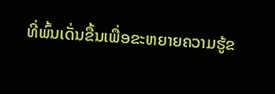ທີ່ພົ້ນເດັ່ນຂື້ນເພື່ອຂະຫຍາຍຄວາມຮູ້ຂ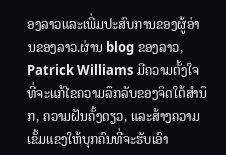ອງລາວແລະເພີ່ມປະສົບການຂອງຜູ້ອ່ານຂອງລາວ.ຜ່ານ blog ຂອງລາວ, Patrick Williams ມີຄວາມຕັ້ງໃຈທີ່ຈະແກ້ໄຂຄວາມລຶກລັບຂອງຈິດໃຕ້ສໍານຶກ, ຄວາມຝັນຄັ້ງດຽວ, ແລະສ້າງຄວາມເຂັ້ມແຂງໃຫ້ບຸກຄົນທີ່ຈະຮັບເອົາ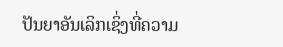ປັນຍາອັນເລິກເຊິ່ງທີ່ຄວາມ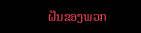ຝັນຂອງພວກ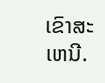ເຂົາສະເຫນີ.